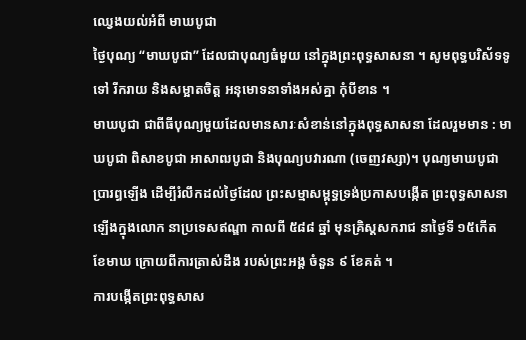ឈ្វេងយល់អំពី មាឃបូជា
ថ្ងៃបុណ្យ “មាឃបូជា” ដែលជាបុណ្យធំមួយ នៅក្នុងព្រះពុទ្ធសាសនា ។ សូមពុទ្ធបរិស័ទទូទៅ រីករាយ និងសម្អាតចិត្ត អនុមោទនាទាំងអស់គ្នា កុំបីខាន ។
មាឃបូជា ជាពីធីបុណ្យមួយដែលមានសារៈសំខាន់នៅក្នុងពុទ្ធសាសនា ដែលរួមមាន : មាឃបូជា ពិសាខបូជា អាសាឍបូជា និងបុណ្យបវារណា (ចេញវស្សា)។ បុណ្យមាឃបូជា ប្រារព្ធឡើង ដើម្បីរំលឹកដល់ថៃ្ងដែល ព្រះសម្មាសម្ពុទ្ធទ្រង់ប្រកាសបង្កើត ព្រះពុទ្ធសាសនាឡើងក្នុងលោក នាប្រទេសឥណ្ឌា កាលពី ៥៨៨ ឆ្នាំ មុនគ្រិស្តសករាជ នាថៃ្ងទី ១៥កើត ខែមាឃ ក្រោយពីការត្រាស់ដឹង របស់ព្រះអង្គ ចំនួន ៩ ខែគត់ ។
ការបង្កើតព្រះពុទ្ធសាស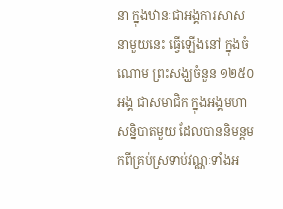នា ក្នុងឋានៈជាអង្គការសាសនាមួយនេះ ធ្វើឡើងនៅ ក្នុងចំណោម ព្រះសង្ឃចំនួន ១២៥០ អង្គ ជាសមាជិក ក្នុងអង្គមហាសន្និបាតមួយ ដែលបាននិមន្តមកពីគ្រប់ស្រទាប់វណ្ណៈទាំងអ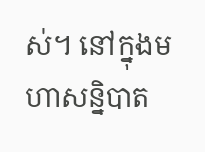ស់។ នៅក្នុងមហាសន្និបាត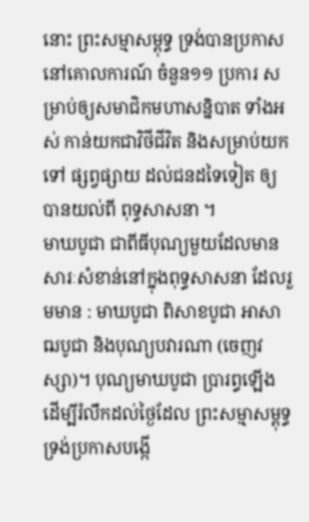នោះ ព្រះសម្មាសម្ពុទ្ធ ទ្រង់បានប្រកាសនៅគោលការណ៍ ចំនួន១១ ប្រការ សម្រាប់ឲ្យសមាជិកមហាសន្និបាត ទាំងអស់ កាន់យកជាវិថីជីវិត និងសម្រាប់យកទៅ ផ្សព្វផ្សាយ ដល់ជនដទៃទៀត ឲ្យបានយល់ពី ពុទ្ធសាសនា ។
មាឃបូជា ជាពីធីបុណ្យមួយដែលមានសារៈសំខាន់នៅក្នុងពុទ្ធសាសនា ដែលរួមមាន : មាឃបូជា ពិសាខបូជា អាសាឍបូជា និងបុណ្យបវារណា (ចេញវស្សា)។ បុណ្យមាឃបូជា ប្រារព្ធឡើង ដើម្បីរំលឹកដល់ថៃ្ងដែល ព្រះសម្មាសម្ពុទ្ធទ្រង់ប្រកាសបង្កើ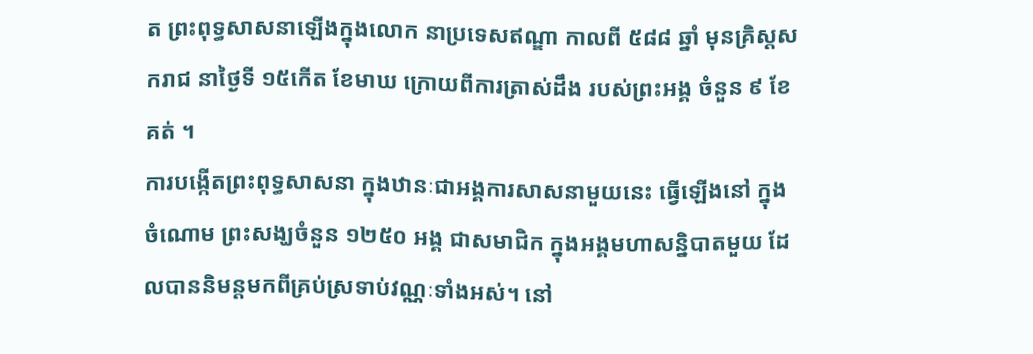ត ព្រះពុទ្ធសាសនាឡើងក្នុងលោក នាប្រទេសឥណ្ឌា កាលពី ៥៨៨ ឆ្នាំ មុនគ្រិស្តសករាជ នាថៃ្ងទី ១៥កើត ខែមាឃ ក្រោយពីការត្រាស់ដឹង របស់ព្រះអង្គ ចំនួន ៩ ខែគត់ ។
ការបង្កើតព្រះពុទ្ធសាសនា ក្នុងឋានៈជាអង្គការសាសនាមួយនេះ ធ្វើឡើងនៅ ក្នុងចំណោម ព្រះសង្ឃចំនួន ១២៥០ អង្គ ជាសមាជិក ក្នុងអង្គមហាសន្និបាតមួយ ដែលបាននិមន្តមកពីគ្រប់ស្រទាប់វណ្ណៈទាំងអស់។ នៅ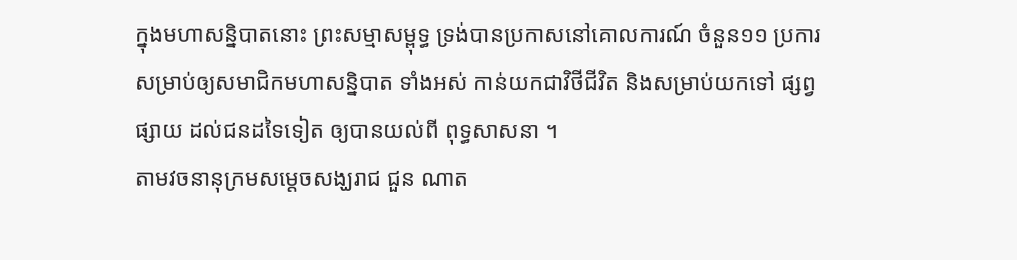ក្នុងមហាសន្និបាតនោះ ព្រះសម្មាសម្ពុទ្ធ ទ្រង់បានប្រកាសនៅគោលការណ៍ ចំនួន១១ ប្រការ សម្រាប់ឲ្យសមាជិកមហាសន្និបាត ទាំងអស់ កាន់យកជាវិថីជីវិត និងសម្រាប់យកទៅ ផ្សព្វផ្សាយ ដល់ជនដទៃទៀត ឲ្យបានយល់ពី ពុទ្ធសាសនា ។
តាមវចនានុក្រមសម្តេចសង្ឃរាជ ជួន ណាត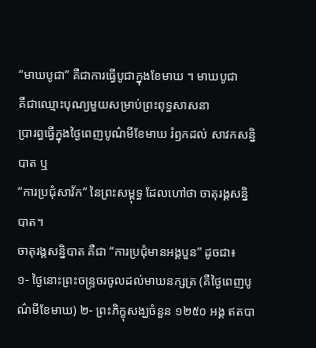“មាឃបូជា” គឺជាការធ្វើបូជាក្នុងខែមាឃ ។ មាឃបូជា
គឺជាឈ្មោះបុណ្យមួយសម្រាប់ព្រះពុទ្ធសាសនា
ប្រារព្ធធ្វើក្នុងថ្ងៃពេញបូណ៌មីខែមាឃ រំឭកដល់ សាវកសន្និបាត ឬ
“ការប្រជុំសាវ័ក” នៃព្រះសម្ពុទ្ធ ដែលហៅថា ចាតុរង្គសន្និបាត។
ចាតុរង្គសន្និបាត គឺជា “ការប្រជុំមានអង្គបួន” ដូចជា៖
១- ថ្ងៃនោះព្រះចន្ទ្រចរចូលដល់មាឃនក្សត្រ (គឺថ្ងៃពេញបូណ៌មីខែមាឃ) ២- ព្រះភិក្ខុសង្ឃចំនួន ១២៥០ អង្គ ឥតបា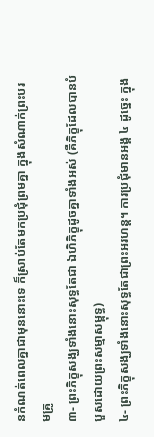នកំណត់ពេលគ្នាជាមុននោះទេ ក៏ស្រាប់តែមកប្រជុំព្រមគ្នា ក្នុងសំណាក់ព្រះបរមគ្រូ
៣- ព្រះភិក្ខុសង្ឃទាំងនោះសុទ្ធតែជា ឯហិភិក្ខុដូចគ្នាទាំងអស់ (គឺភិក្ខុដែលបានបំបួសដោយព្រះសម្មាសម្ពុទ្ធ)
៤- ព្រះភិក្ខុសង្ឃទាំងនោះសុទ្ធតែជាព្រះអរហន្ត។ ការប្រជុំមានអង្គ ៤ ដូច្នេះ ក្នុង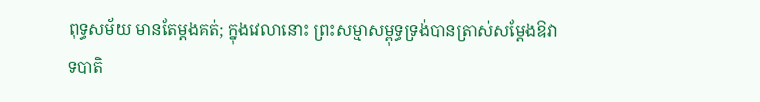ពុទ្ធសម័យ មានតែម្ដងគត់; ក្នុងវេលានោះ ព្រះសម្មាសម្ពុទ្ធទ្រង់បានត្រាស់សម្ដែងឱវាទបាតិ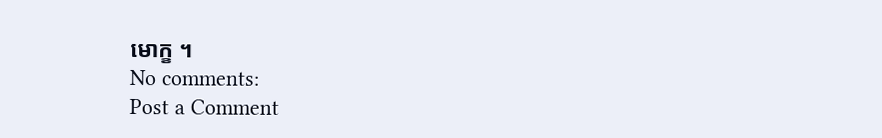មោក្ខ ។
No comments:
Post a Comment